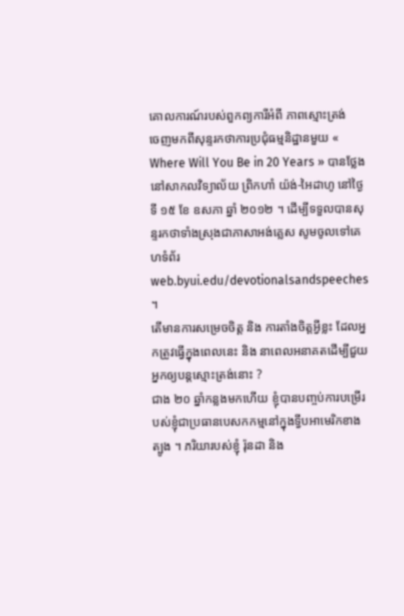គោលការណ៍របស់ពួកព្យការីអំពី ភាពស្មោះត្រង់
ចេញមកពីសុន្ទរកថាការប្រជុំធម្មនិដ្ឋានមួយ « Where Will You Be in 20 Years » បានថ្លែងនៅសាកលវិទ្យាល័យ ព្រិកហាំ យ៉ង់-អៃដាហូ នៅថ្ងៃទី ១៥ ខែ ឧសភា ឆ្នាំ ២០១២ ។ ដើម្បីទទួលបានសុន្ទរកថាទាំងស្រុងជាភាសាអង់គ្លេស សូមចូលទៅគេហទំព័រ web.byui.edu/devotionalsandspeeches ។
តើមានការសម្រេចចិត្ត និង ការតាំងចិត្តអ្វីខ្លះ ដែលអ្នកត្រូវធ្វើក្នុងពេលនេះ និង នាពេលអនាគតដើម្បីជួយអ្នកឲ្យបន្តស្មោះត្រង់នោះ ?
ជាង ២០ ឆ្នាំកន្លងមកហើយ ខ្ញុំបានបញ្ចប់ការបម្រើរបស់ខ្ញុំជាប្រធានបេសកកម្មនៅក្នុងទ្វីបអាមេរិកខាងត្បូង ។ ភរិយារបស់ខ្ញុំ រ៉ុនដា និង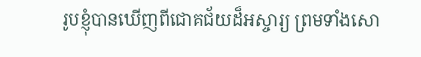រូបខ្ញុំបានឃើញពីជោគជ័យដ៏អស្ចារ្យ ព្រមទាំងសោ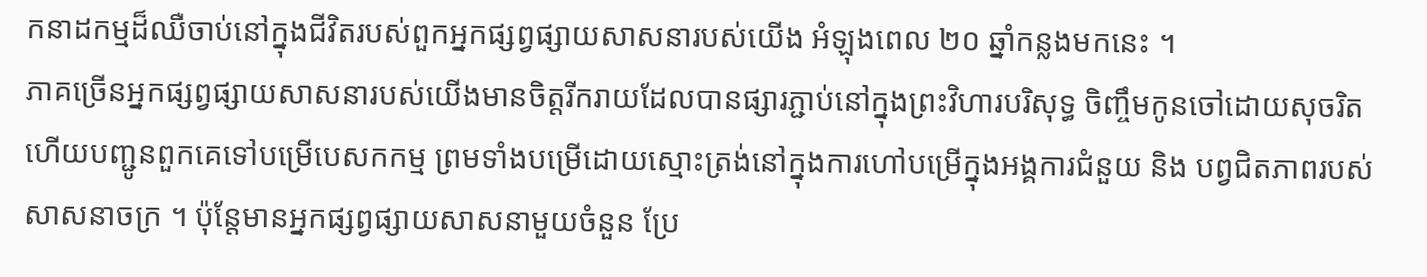កនាដកម្មដ៏ឈឺចាប់នៅក្នុងជីវិតរបស់ពួកអ្នកផ្សព្វផ្សាយសាសនារបស់យើង អំឡុងពេល ២០ ឆ្នាំកន្លងមកនេះ ។
ភាគច្រើនអ្នកផ្សព្វផ្សាយសាសនារបស់យើងមានចិត្តរីករាយដែលបានផ្សារភ្ជាប់នៅក្នុងព្រះវិហារបរិសុទ្ធ ចិញ្ចឹមកូនចៅដោយសុចរិត ហើយបញ្ជូនពួកគេទៅបម្រើបេសកកម្ម ព្រមទាំងបម្រើដោយស្មោះត្រង់នៅក្នុងការហៅបម្រើក្នុងអង្គការជំនួយ និង បព្វជិតភាពរបស់សាសនាចក្រ ។ ប៉ុន្តែមានអ្នកផ្សព្វផ្សាយសាសនាមួយចំនួន ប្រែ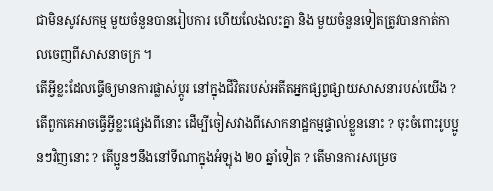ជាមិនសូវសកម្ម មួយចំនួនបានរៀបការ ហើយលែងលះគ្នា និង មួយចំនួនទៀតត្រូវបានកាត់កាលចេញពីសាសនាចក្រ ។
តើអ្វីខ្លះដែលធ្វើឲ្យមានការផ្លាស់ប្តូរ នៅក្នុងជីវិតរបស់អតីតអ្នកផ្សព្វផ្សាយសាសនារបស់យើង ? តើពួកគេអាចធ្វើអ្វីខ្លះផ្សេងពីនោះ ដើម្បីចៀសវាងពីសោកនាដ្ឋកម្មផ្ទាល់ខ្លួននោះ ? ចុះចំពោះរូបប្អូនៗវិញនោះ ? តើប្អូនៗនឹងនៅទីណាក្នុងអំឡុង ២០ ឆ្នាំទៀត ? តើមានការសម្រេច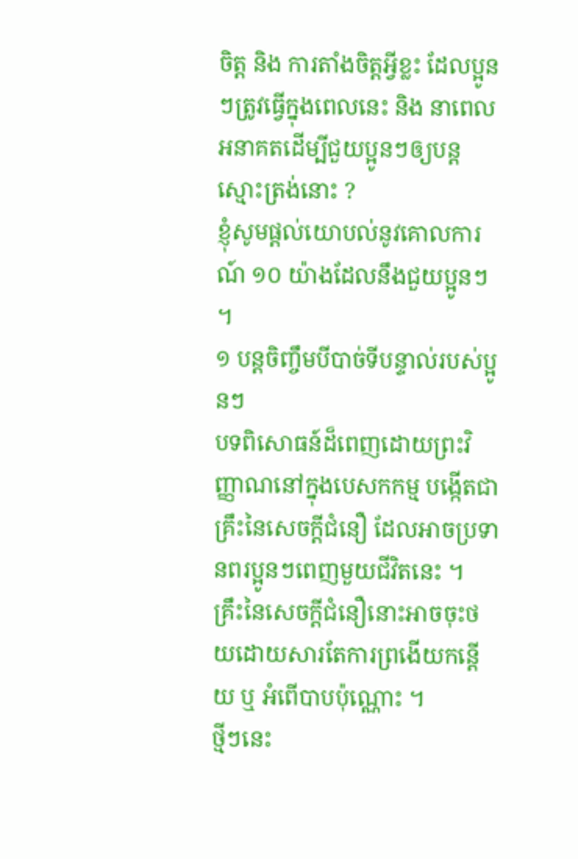ចិត្ត និង ការតាំងចិត្តអ្វីខ្លះ ដែលប្អូនៗត្រូវធ្វើក្នុងពេលនេះ និង នាពេលអនាគតដើម្បីជួយប្អូនៗឲ្យបន្តស្មោះត្រង់នោះ ?
ខ្ញុំសូមផ្តល់យោបល់នូវគោលការណ៍ ១០ យ៉ាងដែលនឹងជួយប្អូនៗ ។
១ បន្តចិញ្ចឹមបីបាច់ទីបន្ទាល់របស់ប្អូនៗ
បទពិសោធន៍ដ៏ពេញដោយព្រះវិញ្ញាណនៅក្នុងបេសកកម្ម បង្កើតជាគ្រឹះនៃសេចក្តីជំនឿ ដែលអាចប្រទានពរប្អូនៗពេញមួយជីវិតនេះ ។ គ្រឹះនៃសេចក្តីជំនឿនោះអាចចុះថយដោយសារតែការព្រងើយកន្តើយ ឬ អំពើបាបប៉ុណ្ណោះ ។
ថ្មីៗនេះ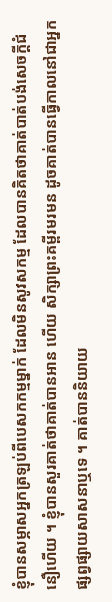ខ្ញុំបានសម្ភាសអ្នកត្រឡប់ពីបេសកកម្មម្នាក់ ដែលមិនសូវសកម្ម ដែលបានគិតថាគាត់បាត់បង់សេចក្តីជំនឿហើយ ។ ខ្ញុំបានសួរគាត់ថាគាត់បានអាន ហើយ សិក្សាព្រះគម្ពីរមរមន ដូចគាត់បានធ្វើកាលនៅជាអ្នកផ្សព្វផ្សាយសាសនាឬទេ ។ គាត់បាននិយាយ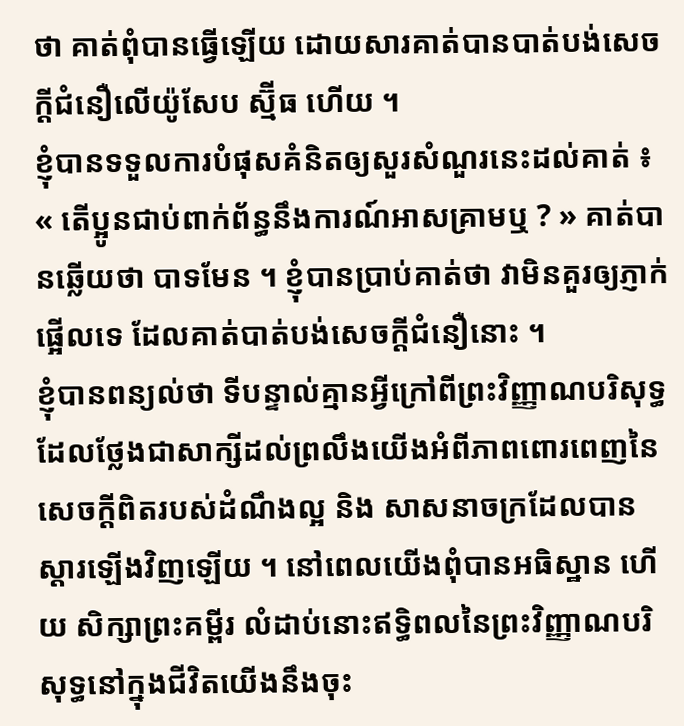ថា គាត់ពុំបានធ្វើឡើយ ដោយសារគាត់បានបាត់បង់សេចក្តីជំនឿលើយ៉ូសែប ស្ម៊ីធ ហើយ ។
ខ្ញុំបានទទួលការបំផុសគំនិតឲ្យសួរសំណួរនេះដល់គាត់ ៖ « តើប្អូនជាប់ពាក់ព័ន្ធនឹងការណ៍អាសគ្រាមឬ ? » គាត់បានឆ្លើយថា បាទមែន ។ ខ្ញុំបានប្រាប់គាត់ថា វាមិនគួរឲ្យភ្ញាក់ផ្អើលទេ ដែលគាត់បាត់បង់សេចក្តីជំនឿនោះ ។
ខ្ញុំបានពន្យល់ថា ទីបន្ទាល់គ្មានអ្វីក្រៅពីព្រះវិញ្ញាណបរិសុទ្ធ ដែលថ្លែងជាសាក្សីដល់ព្រលឹងយើងអំពីភាពពោរពេញនៃសេចក្តីពិតរបស់ដំណឹងល្អ និង សាសនាចក្រដែលបានស្តារឡើងវិញឡើយ ។ នៅពេលយើងពុំបានអធិស្ឋាន ហើយ សិក្សាព្រះគម្ពីរ លំដាប់នោះឥទ្ធិពលនៃព្រះវិញ្ញាណបរិសុទ្ធនៅក្នុងជីវិតយើងនឹងចុះ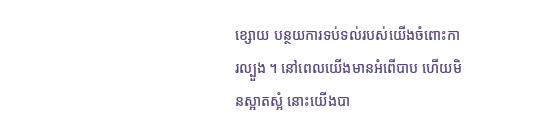ខ្សោយ បន្ថយការទប់ទល់របស់យើងចំពោះការល្បួង ។ នៅពេលយើងមានអំពើបាប ហើយមិនស្អាតស្អំ នោះយើងបា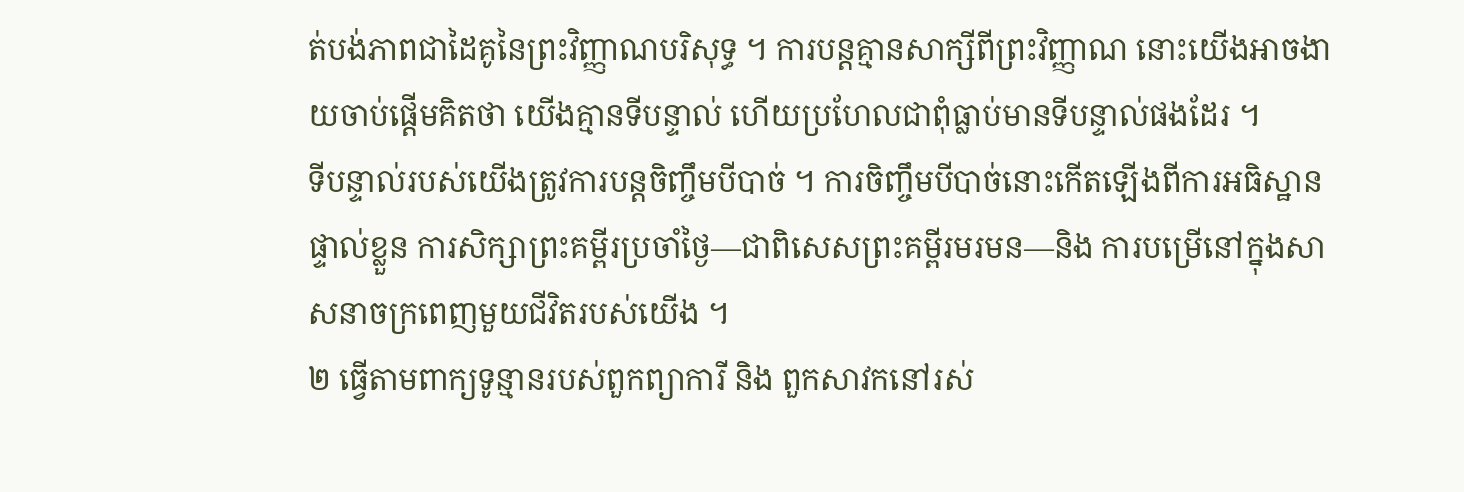ត់បង់ភាពជាដៃគូនៃព្រះវិញ្ញាណបរិសុទ្ធ ។ ការបន្តគ្មានសាក្សីពីព្រះវិញ្ញាណ នោះយើងអាចងាយចាប់ផ្តើមគិតថា យើងគ្មានទីបន្ទាល់ ហើយប្រហែលជាពុំធ្លាប់មានទីបន្ទាល់ផងដែរ ។
ទីបន្ទាល់របស់យើងត្រូវការបន្តចិញ្ចឹមបីបាច់ ។ ការចិញ្ចឹមបីបាច់នោះកើតឡើងពីការអធិស្ឋានផ្ទាល់ខ្លួន ការសិក្សាព្រះគម្ពីរប្រចាំថ្ងៃ—ជាពិសេសព្រះគម្ពីរមរមន—និង ការបម្រើនៅក្នុងសាសនាចក្រពេញមួយជីវិតរបស់យើង ។
២ ធ្វើតាមពាក្យទូន្មានរបស់ពួកព្យាការី និង ពួកសាវកនៅរស់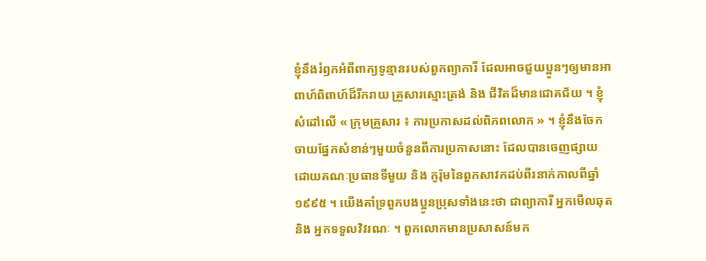ខ្ញុំនឹងរំឭកអំពីពាក្យទូន្មានរបស់ពួកព្យាការី ដែលអាចជួយប្អូនៗឲ្យមានអាពាហ៍ពិពាហ៍ដ៏រីករាយ គ្រួសារស្មោះត្រង់ និង ជីវិតដ៏មានជោគជ័យ ។ ខ្ញុំសំដៅលើ « ក្រុមគ្រួសារ ៖ ការប្រកាសដល់ពិភពលោក » ។ ខ្ញុំនឹងចែកចាយផ្នែកសំខាន់ៗមួយចំនួនពីការប្រកាសនោះ ដែលបានចេញផ្សាយដោយគណៈប្រធានទីមួយ និង កូរ៉ុមនៃពួកសាវកដប់ពីរនាក់កាលពីឆ្នាំ ១៩៩៥ ។ យើងគាំទ្រពួកបងប្អូនប្រុសទាំងនេះថា ជាព្យាការី អ្នកមើលឆុត និង អ្នកទទួលវិវរណៈ ។ ពួកលោកមានប្រសាសន៍មក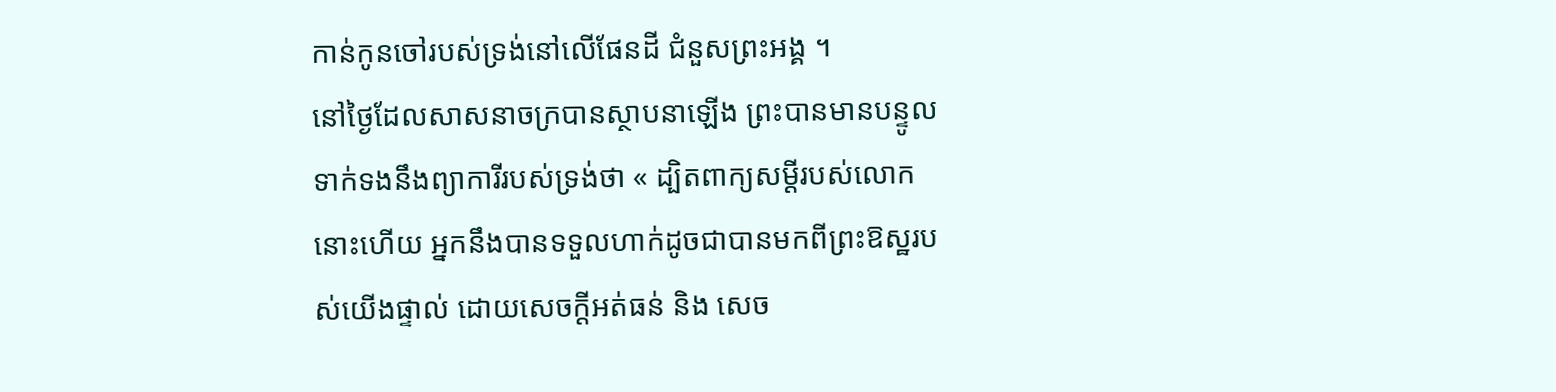កាន់កូនចៅរបស់ទ្រង់នៅលើផែនដី ជំនួសព្រះអង្គ ។
នៅថ្ងៃដែលសាសនាចក្របានស្ថាបនាឡើង ព្រះបានមានបន្ទូលទាក់ទងនឹងព្យាការីរបស់ទ្រង់ថា « ដ្បិតពាក្យសម្ដីរបស់លោកនោះហើយ អ្នកនឹងបានទទួលហាក់ដូចជាបានមកពីព្រះឱស្ឋរបស់យើងផ្ទាល់ ដោយសេចក្ដីអត់ធន់ និង សេច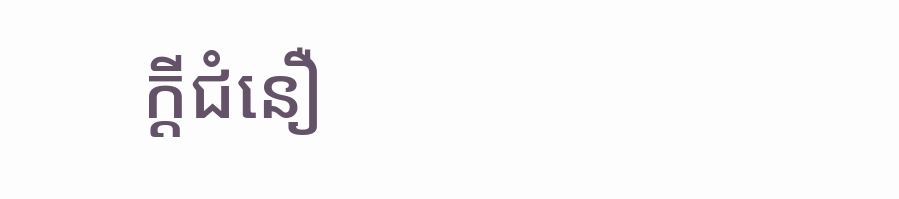ក្ដីជំនឿ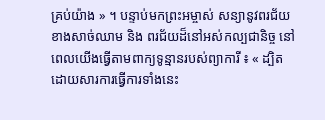គ្រប់យ៉ាង » ។ បន្ទាប់មកព្រះអម្ចាស់ សន្យានូវពរជ័យខាងសាច់ឈាម និង ពរជ័យដ៏នៅអស់កល្បជានិច្ច នៅពេលយើងធ្វើតាមពាក្យទូន្មានរបស់ព្យាការី ៖ « ដ្បិតដោយសារការធ្វើការទាំងនេះ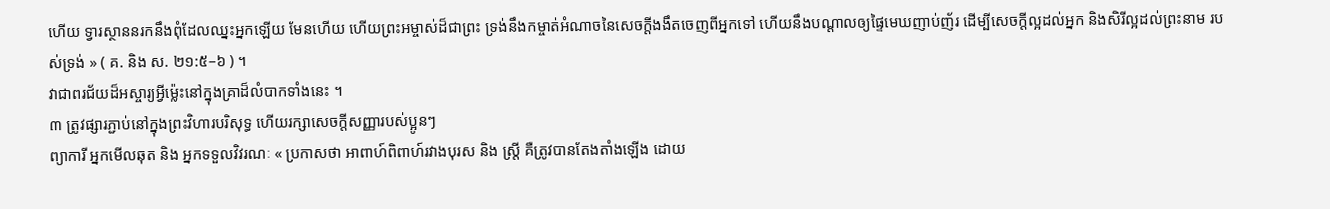ហើយ ទ្វារស្ថាននរកនឹងពុំដែលឈ្នះអ្នកឡើយ មែនហើយ ហើយព្រះអម្ចាស់ដ៏ជាព្រះ ទ្រង់នឹងកម្ចាត់អំណាចនៃសេចក្ដីងងឹតចេញពីអ្នកទៅ ហើយនឹងបណ្ដាលឲ្យផ្ទៃមេឃញាប់ញ័រ ដើម្បីសេចក្ដីល្អដល់អ្នក និងសិរីល្អដល់ព្រះនាម របស់ទ្រង់ » ( គ. និង ស. ២១:៥–៦ ) ។
វាជាពរជ័យដ៏អស្ចារ្យអ្វីម៉្លេះនៅក្នុងគ្រាដ៏លំបាកទាំងនេះ ។
៣ ត្រូវផ្សារភ្ជាប់នៅក្នុងព្រះវិហារបរិសុទ្ធ ហើយរក្សាសេចក្តីសញ្ញារបស់ប្អូនៗ
ព្យាការី អ្នកមើលឆុត និង អ្នកទទួលវិវរណៈ « ប្រកាសថា អាពាហ៍ពិពាហ៍រវាងបុរស និង ស្ត្រី គឺត្រូវបានតែងតាំងឡើង ដោយ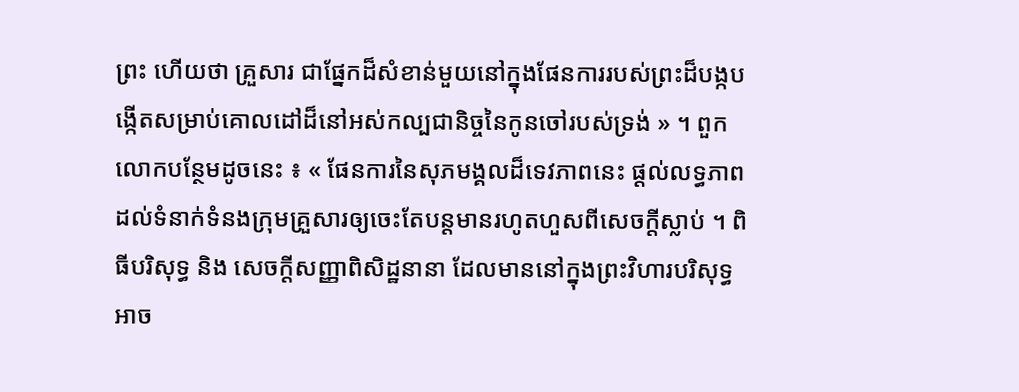ព្រះ ហើយថា គ្រួសារ ជាផ្នែកដ៏សំខាន់មួយនៅក្នុងផែនការរបស់ព្រះដ៏បង្កបង្កើតសម្រាប់គោលដៅដ៏នៅអស់កល្បជានិច្ចនៃកូនចៅរបស់ទ្រង់ » ។ ពួកលោកបន្ថែមដូចនេះ ៖ « ផែនការនៃសុភមង្គលដ៏ទេវភាពនេះ ផ្តល់លទ្ធភាពដល់ទំនាក់ទំនងក្រុមគ្រួសារឲ្យចេះតែបន្តមានរហូតហួសពីសេចក្តីស្លាប់ ។ ពិធីបរិសុទ្ធ និង សេចក្តីសញ្ញាពិសិដ្ឋនានា ដែលមាននៅក្នុងព្រះវិហារបរិសុទ្ធ អាច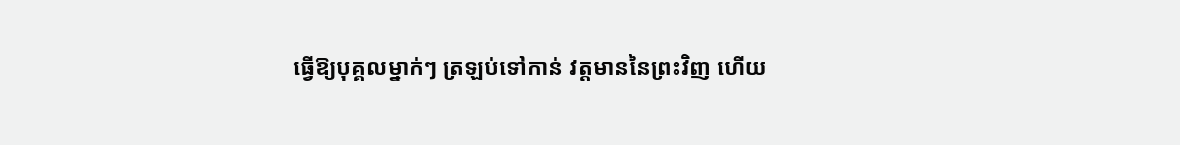ធ្វើឱ្យបុគ្គលម្នាក់ៗ ត្រឡប់ទៅកាន់ វត្តមាននៃព្រះវិញ ហើយ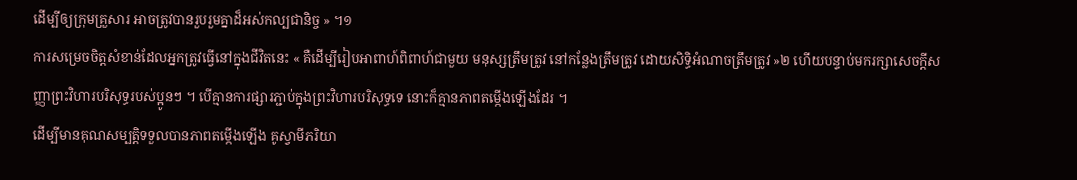ដើម្បីឲ្យក្រុមគ្រួសារ អាចត្រូវបានរួបរួមគ្នាដ៏អស់កល្បជានិច្ច » ។១
ការសម្រេចចិត្តសំខាន់ដែលអ្នកត្រូវធ្វើនៅក្នុងជីវិតនេះ « គឺដើម្បីរៀបអាពាហ៍ពិពាហ៍ជាមួយ មនុស្សត្រឹមត្រូវ នៅកន្លែងត្រឹមត្រូវ ដោយសិទ្ធិអំណាចត្រឹមត្រូវ »២ ហើយបន្ទាប់មករក្សាសេចក្តីសញ្ញាព្រះវិហារបរិសុទ្ធរបស់ប្អូនៗ ។ បើគ្មានការផ្សារភ្ជាប់ក្នុងព្រះវិហារបរិសុទ្ធទេ នោះក៏គ្មានភាពតម្កើងឡើងដែរ ។
ដើម្បីមានគុណសម្បត្តិទទួលបានភាពតម្កើងឡើង គូស្វាមីភរិយា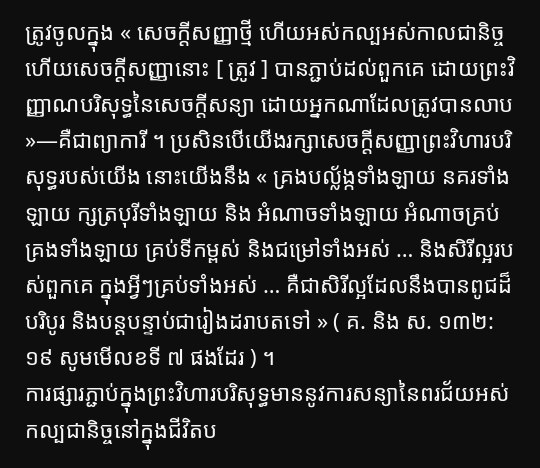ត្រូវចូលក្នុង « សេចក្តីសញ្ញាថ្មី ហើយអស់កល្បអស់កាលជានិច្ច ហើយសេចក្ដីសញ្ញានោះ [ ត្រូវ ] បានភ្ជាប់ដល់ពួកគេ ដោយព្រះវិញ្ញាណបរិសុទ្ធនៃសេចក្ដីសន្យា ដោយអ្នកណាដែលត្រូវបានលាប »—គឺជាព្យាការី ។ ប្រសិនបើយើងរក្សាសេចក្តីសញ្ញាព្រះវិហារបរិសុទ្ធរបស់យើង នោះយើងនឹង « គ្រងបល្ល័ង្កទាំងឡាយ នគរទាំងឡាយ ក្សត្របុរីទាំងឡាយ និង អំណាចទាំងឡាយ អំណាចគ្រប់គ្រងទាំងឡាយ គ្រប់ទីកម្ពស់ និងជម្រៅទាំងអស់ … និងសិរីល្អរបស់ពួកគេ ក្នុងអ្វីៗគ្រប់ទាំងអស់ … គឺជាសិរីល្អដែលនឹងបានពូជដ៏បរិបូរ និងបន្តបន្ទាប់ជារៀងដរាបតទៅ » ( គ. និង ស. ១៣២:១៩ សូមមើលខទី ៧ ផងដែរ ) ។
ការផ្សារភ្ជាប់ក្នុងព្រះវិហារបរិសុទ្ធមាននូវការសន្យានៃពរជ័យអស់កល្បជានិច្ចនៅក្នុងជីវិតប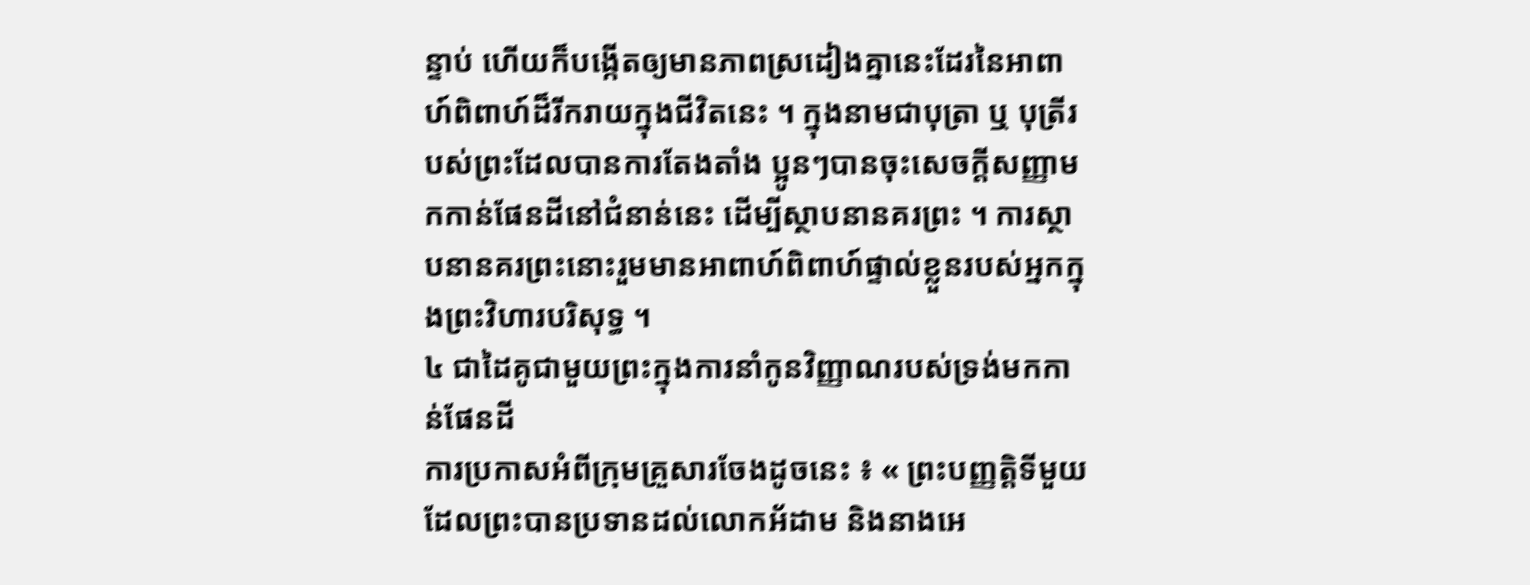ន្ទាប់ ហើយក៏បង្កើតឲ្យមានភាពស្រដៀងគ្នានេះដែរនៃអាពាហ៍ពិពាហ៍ដ៏រីករាយក្នុងជីវិតនេះ ។ ក្នុងនាមជាបុត្រា ឬ បុត្រីរបស់ព្រះដែលបានការតែងតាំង ប្អូនៗបានចុះសេចក្តីសញ្ញាមកកាន់ផែនដីនៅជំនាន់នេះ ដើម្បីស្ថាបនានគរព្រះ ។ ការស្ថាបនានគរព្រះនោះរួមមានអាពាហ៍ពិពាហ៍ផ្ទាល់ខ្លួនរបស់អ្នកក្នុងព្រះវិហារបរិសុទ្ធ ។
៤ ជាដៃគូជាមួយព្រះក្នុងការនាំកូនវិញ្ញាណរបស់ទ្រង់មកកាន់ផែនដី
ការប្រកាសអំពីក្រុមគ្រួសារចែងដូចនេះ ៖ « ព្រះបញ្ញត្តិទីមួយដែលព្រះបានប្រទានដល់លោកអ័ដាម និងនាងអេ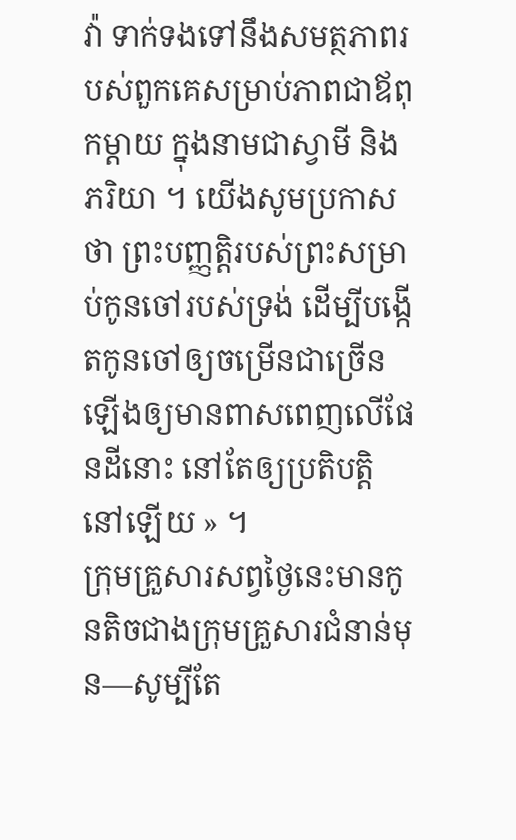វ៉ា ទាក់ទងទៅនឹងសមត្ថភាពរបស់ពួកគេសម្រាប់ភាពជាឪពុកម្ដាយ ក្នុងនាមជាស្វាមី និង ភរិយា ។ យើងសូមប្រកាសថា ព្រះបញ្ញត្តិរបស់ព្រះសម្រាប់កូនចៅរបស់ទ្រង់ ដើម្បីបង្កើតកូនចៅឲ្យចម្រើនជាច្រើនឡើងឲ្យមានពាសពេញលើផែនដីនោះ នៅតែឲ្យប្រតិបត្តិនៅឡើយ » ។
ក្រុមគ្រួសារសព្វថ្ងៃនេះមានកូនតិចជាងក្រុមគ្រួសារជំនាន់មុន—សូម្បីតែ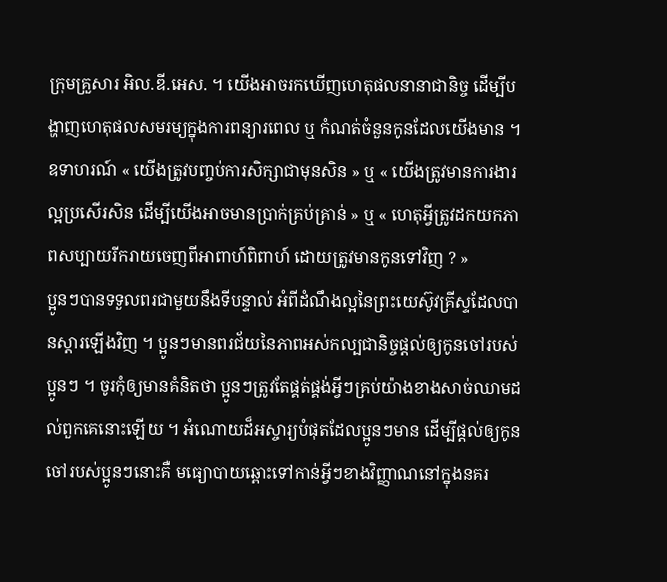ក្រុមគ្រួសារ អិល.ឌី.អេស. ។ យើងអាចរកឃើញហេតុផលនានាជានិច្ច ដើម្បីបង្ហាញហេតុផលសមរម្យក្នុងការពន្យារពេល ឬ កំណត់ចំនួនកូនដែលយើងមាន ។ ឧទាហរណ៍ « យើងត្រូវបញ្ចប់ការសិក្សាជាមុនសិន » ឬ « យើងត្រូវមានការងារល្អប្រសើរសិន ដើម្បីយើងអាចមានប្រាក់គ្រប់គ្រាន់ » ឬ « ហេតុអ្វីត្រូវដកយកភាពសប្បាយរីករាយចេញពីអាពាហ៍ពិពាហ៍ ដោយត្រូវមានកូនទៅវិញ ? »
ប្អូនៗបានទទួលពរជាមួយនឹងទីបន្ទាល់ អំពីដំណឹងល្អនៃព្រះយេស៊ូវគ្រីស្ទដែលបានស្ដារឡើងវិញ ។ ប្អូនៗមានពរជ័យនៃភាពអស់កល្បជានិច្ចផ្តល់ឲ្យកូនចៅរបស់ប្អូនៗ ។ ចូរកុំឲ្យមានគំនិតថា ប្អូនៗត្រូវតែផ្គត់ផ្គង់អ្វីៗគ្រប់យ៉ាងខាងសាច់ឈាមដល់ពួកគេនោះឡើយ ។ អំណោយដ៏អស្ចារ្យបំផុតដែលប្អូនៗមាន ដើម្បីផ្តល់ឲ្យកូនចៅរបស់ប្អូនៗនោះគឺ មធ្យោបាយឆ្ពោះទៅកាន់អ្វីៗខាងវិញ្ញាណនៅក្នុងនគរ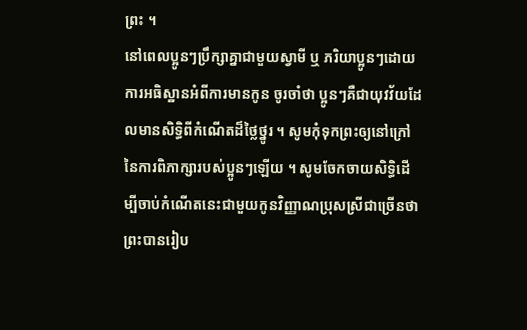ព្រះ ។
នៅពេលប្អូនៗប្រឹក្សាគ្នាជាមួយស្វាមី ឬ ភរិយាប្អូនៗដោយការអធិស្ឋានអំពីការមានកូន ចូរចាំថា ប្អូនៗគឺជាយុវវ័យដែលមានសិទ្ធិពីកំណើតដ៏ថ្លៃថ្នូរ ។ សូមកុំទុកព្រះឲ្យនៅក្រៅនៃការពិភាក្សារបស់ប្អូនៗឡើយ ។ សូមចែកចាយសិទ្ធិដើម្បីចាប់កំណើតនេះជាមួយកូនវិញ្ញាណប្រុសស្រីជាច្រើនថា ព្រះបានរៀប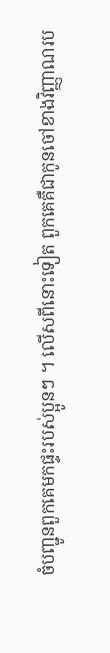ចំបញ្ជូនពួកគេមកផ្ទះរបស់ប្អូនៗ ។ លើសពីនោះទៀត ពួកគេគឺជាកូនចៅខាងវិញ្ញាណរប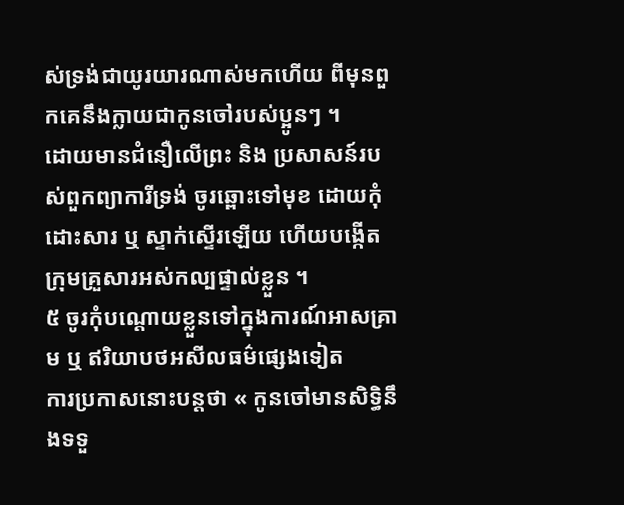ស់ទ្រង់ជាយូរយារណាស់មកហើយ ពីមុនពួកគេនឹងក្លាយជាកូនចៅរបស់ប្អូនៗ ។
ដោយមានជំនឿលើព្រះ និង ប្រសាសន៍របស់ពួកព្យាការីទ្រង់ ចូរឆ្ពោះទៅមុខ ដោយកុំដោះសារ ឬ ស្ទាក់ស្ទើរឡើយ ហើយបង្កើតក្រុមគ្រួសារអស់កល្បផ្ទាល់ខ្លួន ។
៥ ចូរកុំបណ្តោយខ្លួនទៅក្នុងការណ៍អាសគ្រាម ឬ ឥរិយាបថអសីលធម៌ផ្សេងទៀត
ការប្រកាសនោះបន្តថា « កូនចៅមានសិទ្ធិនឹងទទួ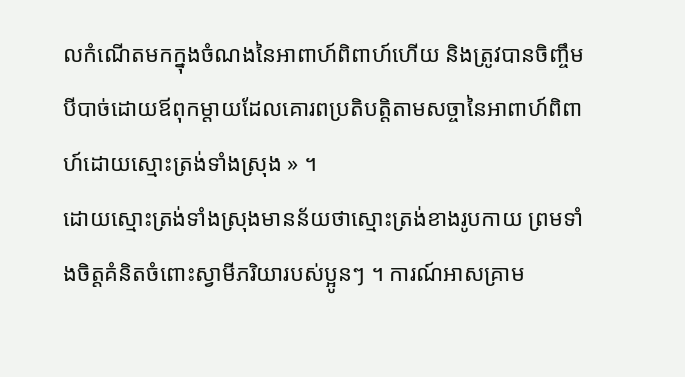លកំណើតមកក្នុងចំណងនៃអាពាហ៍ពិពាហ៍ហើយ និងត្រូវបានចិញ្ចឹមបីបាច់ដោយឪពុកម្តាយដែលគោរពប្រតិបត្តិតាមសច្ចានៃអាពាហ៍ពិពាហ៍ដោយស្មោះត្រង់ទាំងស្រុង » ។
ដោយស្មោះត្រង់ទាំងស្រុងមានន័យថាស្មោះត្រង់ខាងរូបកាយ ព្រមទាំងចិត្តគំនិតចំពោះស្វាមីភរិយារបស់ប្អូនៗ ។ ការណ៍អាសគ្រាម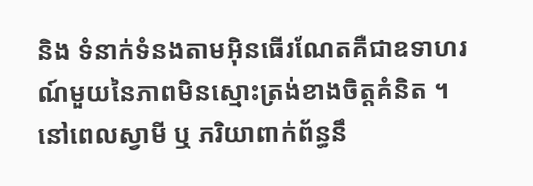និង ទំនាក់ទំនងតាមអ៊ិនធើរណែតគឺជាឧទាហរណ៍មួយនៃភាពមិនស្មោះត្រង់ខាងចិត្តគំនិត ។ នៅពេលស្វាមី ឬ ភរិយាពាក់ព័ន្ធនឹ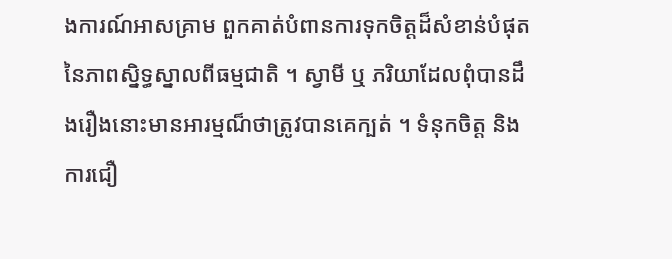ងការណ៍អាសគ្រាម ពួកគាត់បំពានការទុកចិត្តដ៏សំខាន់បំផុតនៃភាពស្និទ្ធស្នាលពីធម្មជាតិ ។ ស្វាមី ឬ ភរិយាដែលពុំបានដឹងរឿងនោះមានអារម្មណ៏ថាត្រូវបានគេក្បត់ ។ ទំនុកចិត្ត និង ការជឿ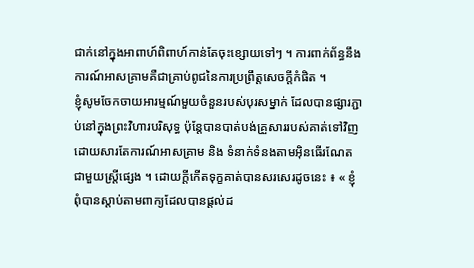ជាក់នៅក្នុងអាពាហ៍ពិពាហ៍កាន់តែចុះខ្សោយទៅៗ ។ ការពាក់ព័ន្ធនឹងការណ៍អាសគ្រាមគឺជាគ្រាប់ពូជនៃការប្រព្រឹត្តសេចក្តីកំផិត ។
ខ្ញុំសូមចែកចាយអារម្មណ៍មួយចំនួនរបស់បុរសម្នាក់ ដែលបានផ្សារភ្ជាប់នៅក្នុងព្រះវិហារបរិសុទ្ធ ប៉ុន្តែបានបាត់បង់គ្រួសាររបស់គាត់ទៅវិញ ដោយសារតែការណ៍អាសគ្រាម និង ទំនាក់ទំនងតាមអ៊ិនធើរណែតជាមួយស្ត្រីផ្សេង ។ ដោយក្តីកើតទុក្ខគាត់បានសរសេរដូចនេះ ៖ « ខ្ញុំពុំបានស្តាប់តាមពាក្យដែលបានផ្តល់ដ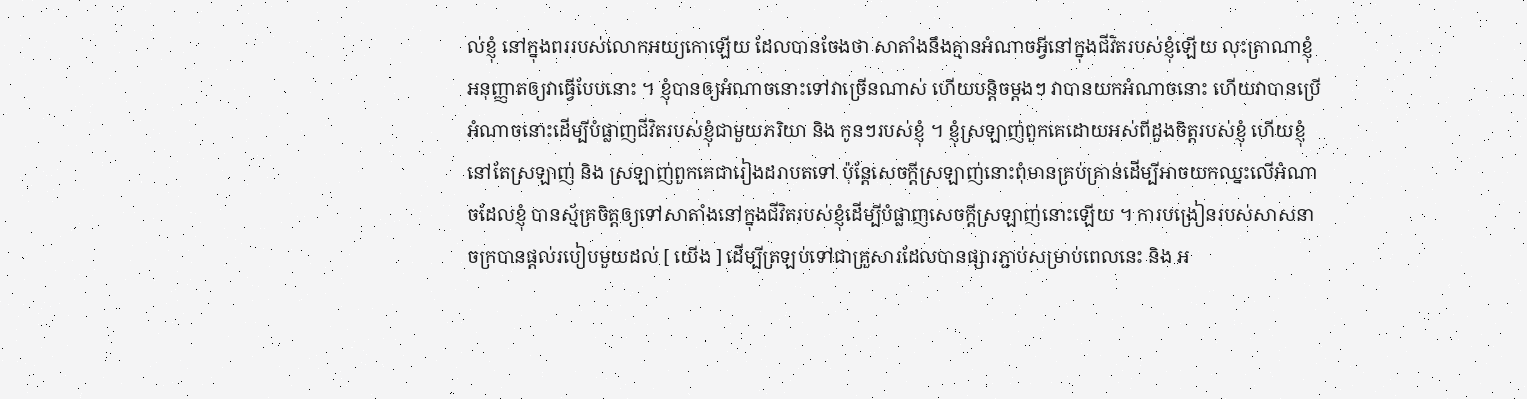ល់ខ្ញុំ នៅក្នុងពររបស់លោកអយ្យកោឡើយ ដែលបានចែងថា សាតាំងនឹងគ្មានអំណាចអ្វីនៅក្នុងជីវិតរបស់ខ្ញុំឡើយ លុះត្រាណាខ្ញុំអនុញ្ញាតឲ្យវាធ្វើបែបនោះ ។ ខ្ញុំបានឲ្យអំណាចនោះទៅវាច្រើនណាស់ ហើយបន្តិចម្តងៗ វាបានយកអំណាចនោះ ហើយវាបានប្រើអំណាចនោះដើម្បីបំផ្លាញជីវិតរបស់ខ្ញុំជាមួយភរិយា និង កូនៗរបស់ខ្ញុំ ។ ខ្ញុំស្រឡាញ់ពួកគេដោយអស់ពីដួងចិត្តរបស់ខ្ញុំ ហើយខ្ញុំនៅតែស្រឡាញ់ និង ស្រឡាញ់ពួកគេជារៀងដរាបតទៅ ប៉ុន្តែសេចក្តីស្រឡាញ់នោះពុំមានគ្រប់គ្រាន់ដើម្បីអាចយកឈ្នះលើអំណាចដែលខ្ញុំ បានស្ម័គ្រចិត្តឲ្យទៅសាតាំងនៅក្នុងជីវិតរបស់ខ្ញុំដើម្បីបំផ្លាញសេចក្តីស្រឡាញ់នោះឡើយ ។ ការបង្រៀនរបស់សាសនាចក្របានផ្តល់របៀបមួយដល់ [ យើង ] ដើម្បីត្រឡប់ទៅជាគ្រួសារដែលបានផ្សារភ្ជាប់សម្រាប់ពេលនេះ និង អ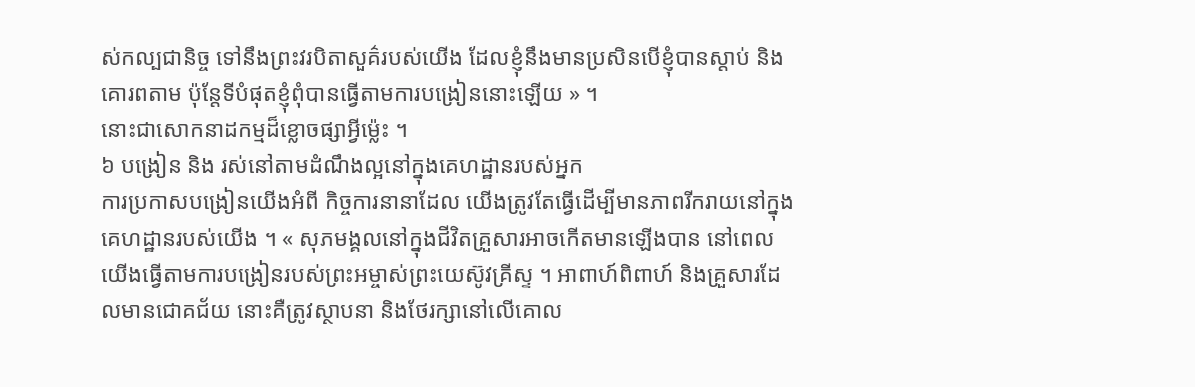ស់កល្បជានិច្ច ទៅនឹងព្រះវរបិតាសួគ៌របស់យើង ដែលខ្ញុំនឹងមានប្រសិនបើខ្ញុំបានស្តាប់ និង គោរពតាម ប៉ុន្តែទីបំផុតខ្ញុំពុំបានធ្វើតាមការបង្រៀននោះឡើយ » ។
នោះជាសោកនាដកម្មដ៏ខ្លោចផ្សាអ្វីម៉្លេះ ។
៦ បង្រៀន និង រស់នៅតាមដំណឹងល្អនៅក្នុងគេហដ្ឋានរបស់អ្នក
ការប្រកាសបង្រៀនយើងអំពី កិច្ចការនានាដែល យើងត្រូវតែធ្វើដើម្បីមានភាពរីករាយនៅក្នុងគេហដ្ឋានរបស់យើង ។ « សុភមង្គលនៅក្នុងជីវិតគ្រួសារអាចកើតមានឡើងបាន នៅពេលយើងធ្វើតាមការបង្រៀនរបស់ព្រះអម្ចាស់ព្រះយេស៊ូវគ្រីស្ទ ។ អាពាហ៍ពិពាហ៍ និងគ្រួសារដែលមានជោគជ័យ នោះគឺត្រូវស្ថាបនា និងថែរក្សានៅលើគោល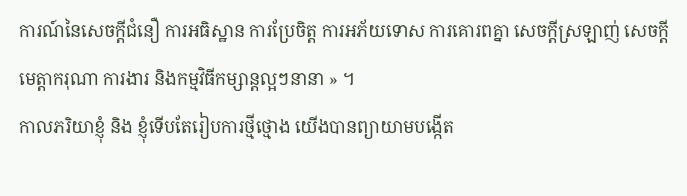ការណ៍នៃសេចក្ដីជំនឿ ការអធិស្ឋាន ការប្រែចិត្ត ការអភ័យទោស ការគោរពគ្នា សេចក្ដីស្រឡាញ់ សេចក្ដីមេត្តាករុណា ការងារ និងកម្មវិធីកម្សាន្តល្អៗនានា » ។
កាលភរិយាខ្ញុំ និង ខ្ញុំទើបតែរៀបការថ្មីថ្មោង យើងបានព្យាយាមបង្កើត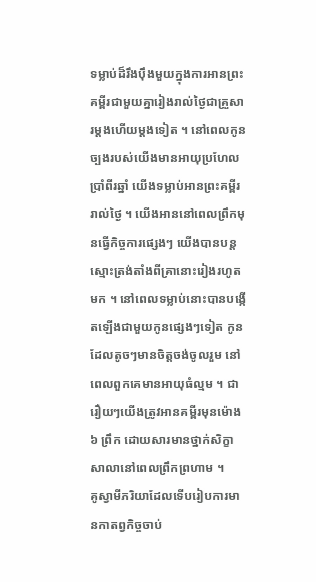ទម្លាប់ដ៏រឹងប៉ឹងមួយក្នុងការអានព្រះគម្ពីរជាមួយគ្នារៀងរាល់ថ្ងៃជាគ្រួសារម្តងហើយម្តងទៀត ។ នៅពេលកូនច្បងរបស់យើងមានអាយុប្រហែលប្រាំពីរឆ្នាំ យើងទម្លាប់អានព្រះគម្ពីររាល់ថ្ងៃ ។ យើងអាននៅពេលព្រឹកមុនធ្វើកិច្ចការផ្សេងៗ យើងបានបន្តស្មោះត្រង់តាំងពីគ្រានោះរៀងរហូតមក ។ នៅពេលទម្លាប់នោះបានបង្កើតឡើងជាមួយកូនផ្សេងៗទៀត កូនដែលតូចៗមានចិត្តចង់ចូលរួម នៅពេលពួកគេមានអាយុធំល្មម ។ ជារឿយៗយើងត្រូវអានគម្ពីរមុនម៉ោង ៦ ព្រឹក ដោយសារមានថ្នាក់សិក្ខាសាលានៅពេលព្រឹកព្រហាម ។
គូស្វាមីភរិយាដែលទើបរៀបការមានកាតព្វកិច្ចចាប់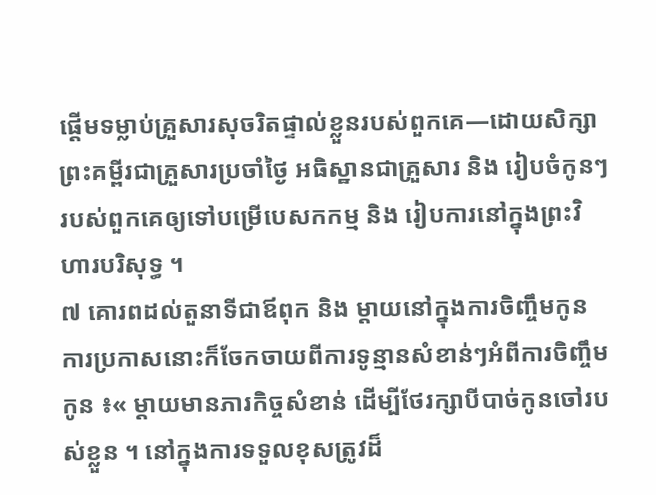ផ្តើមទម្លាប់គ្រួសារសុចរិតផ្ទាល់ខ្លួនរបស់ពួកគេ—ដោយសិក្សាព្រះគម្ពីរជាគ្រួសារប្រចាំថ្ងៃ អធិស្ឋានជាគ្រួសារ និង រៀបចំកូនៗរបស់ពួកគេឲ្យទៅបម្រើបេសកកម្ម និង រៀបការនៅក្នុងព្រះវិហារបរិសុទ្ធ ។
៧ គោរពដល់តួនាទីជាឪពុក និង ម្តាយនៅក្នុងការចិញ្ចឹមកូន
ការប្រកាសនោះក៏ចែកចាយពីការទូន្មានសំខាន់ៗអំពីការចិញ្ចឹមកូន ៖« ម្តាយមានភារកិច្ចសំខាន់ ដើម្បីថែរក្សាបីបាច់កូនចៅរបស់ខ្លួន ។ នៅក្នុងការទទួលខុសត្រូវដ៏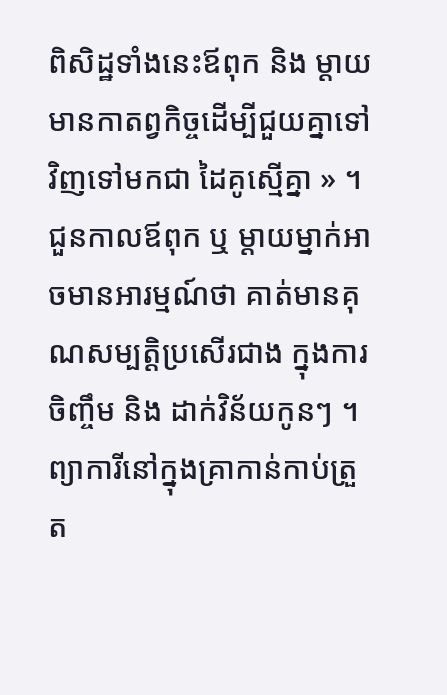ពិសិដ្ឋទាំងនេះឪពុក និង ម្តាយមានកាតព្វកិច្ចដើម្បីជួយគ្នាទៅវិញទៅមកជា ដៃគូស្មើគ្នា » ។
ជួនកាលឪពុក ឬ ម្តាយម្នាក់អាចមានអារម្មណ៍ថា គាត់មានគុណសម្បត្តិប្រសើរជាង ក្នុងការចិញ្ចឹម និង ដាក់វិន័យកូនៗ ។ ព្យាការីនៅក្នុងគ្រាកាន់កាប់ត្រួត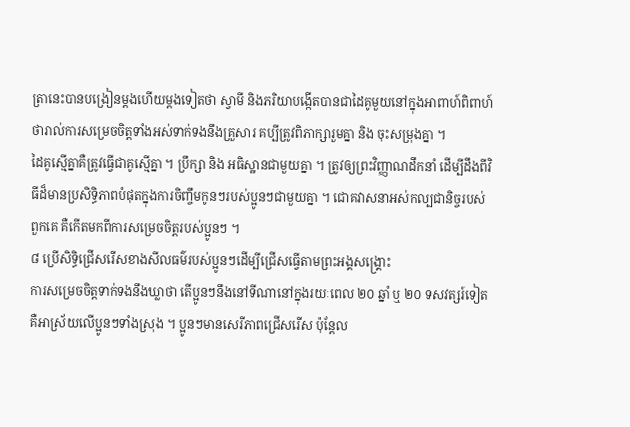ត្រានេះបានបង្រៀនម្តងហើយម្តងទៀតថា ស្វាមី និងភរិយាបង្កើតបានជាដៃគូមួយនៅក្នុងអាពាហ៍ពិពាហ៍ ថារាល់ការសម្រេចចិត្តទាំងអស់ទាក់ទងនឹងគ្រួសារ គប្បីត្រូវពិភាក្សារួមគ្នា និង ចុះសម្រុងគ្នា ។
ដៃគូស្មើគ្នាគឺត្រូវធ្វើជាគូស្មើគ្នា ។ ប្រឹក្សា និង អធិស្ឋានជាមួយគ្នា ។ ត្រូវឲ្យព្រះវិញ្ញាណដឹកនាំ ដើម្បីដឹងពីវិធីដ៏មានប្រសិទ្ធិភាពបំផុតក្នុងការចិញ្ចឹមកូនៗរបស់ប្អូនៗជាមួយគ្នា ។ ជោគវាសនាអស់កល្បជានិច្ចរបស់ពួកគេ គឺកើតមកពីការសម្រេចចិត្តរបស់ប្អូនៗ ។
៨ ប្រើសិទ្ធិជ្រើសរើសខាងសីលធម៌របស់ប្អូនៗដើម្បីជ្រើសធ្វើតាមព្រះអង្គសង្គ្រោះ
ការសម្រេចចិត្តទាក់ទងនឹងឃ្លាថា តើប្អូនៗនឹងនៅទីណានៅក្នុងរយៈពេល ២០ ឆ្នាំ ឬ ២០ ទសវត្សរ៍ទៀតគឺអាស្រ័យលើប្អូនៗទាំងស្រុង ។ ប្អូនៗមានសេរីភាពជ្រើសរើស ប៉ុន្តែល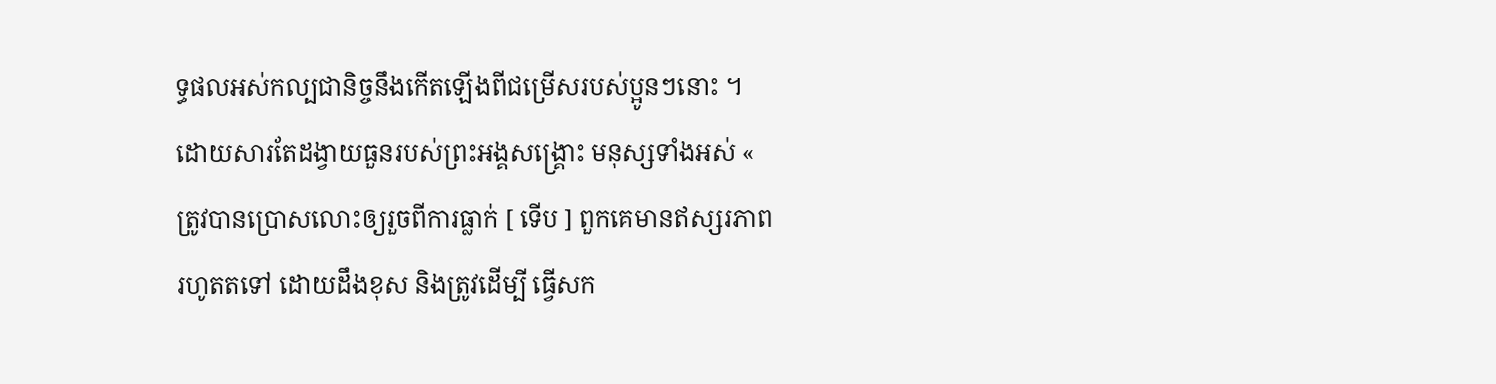ទ្ធផលអស់កល្បជានិច្ចនឹងកើតឡើងពីជម្រើសរបស់ប្អូនៗនោះ ។ ដោយសារតែដង្វាយធួនរបស់ព្រះអង្គសង្គ្រោះ មនុស្សទាំងអស់ « ត្រូវបានប្រោសលោះឲ្យរួចពីការធ្លាក់ [ ទើប ] ពួកគេមានឥស្សរភាពរហូតតទៅ ដោយដឹងខុស និងត្រូវដើម្បី ធ្វើសក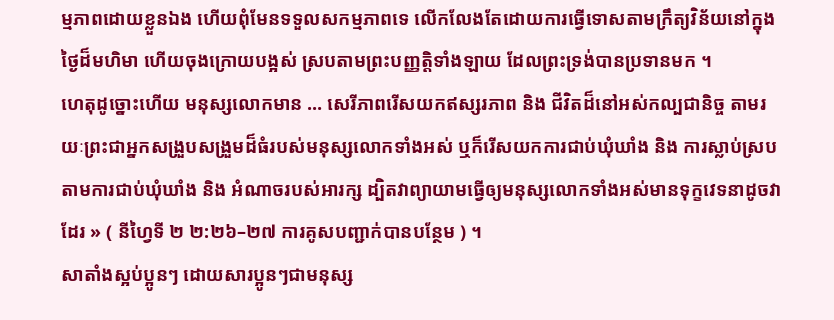ម្មភាពដោយខ្លួនឯង ហើយពុំមែនទទួលសកម្មភាពទេ លើកលែងតែដោយការធ្វើទោសតាមក្រឹត្យវិន័យនៅក្នុងថ្ងៃដ៏មហិមា ហើយចុងក្រោយបង្អស់ ស្របតាមព្រះបញ្ញត្តិទាំងឡាយ ដែលព្រះទ្រង់បានប្រទានមក ។
ហេតុដូច្នោះហើយ មនុស្សលោកមាន … សេរីភាពរើសយកឥស្សរភាព និង ជីវិតដ៏នៅអស់កល្បជានិច្ច តាមរយៈព្រះជាអ្នកសង្រួបសង្រួមដ៏ធំរបស់មនុស្សលោកទាំងអស់ ឬក៏រើសយកការជាប់ឃុំឃាំង និង ការស្លាប់ស្របតាមការជាប់ឃុំឃាំង និង អំណាចរបស់អារក្ស ដ្បិតវាព្យាយាមធ្វើឲ្យមនុស្សលោកទាំងអស់មានទុក្ខវេទនាដូចវាដែរ » ( នីហ្វៃទី ២ ២:២៦–២៧ ការគូសបញ្ជាក់បានបន្ថែម ) ។
សាតាំងស្អប់ប្អូនៗ ដោយសារប្អូនៗជាមនុស្ស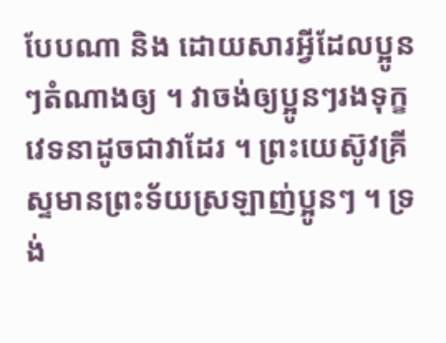បែបណា និង ដោយសារអ្វីដែលប្អូនៗតំណាងឲ្យ ។ វាចង់ឲ្យប្អូនៗរងទុក្ខវេទនាដូចជាវាដែរ ។ ព្រះយេស៊ូវគ្រីស្ទមានព្រះទ័យស្រឡាញ់ប្អូនៗ ។ ទ្រង់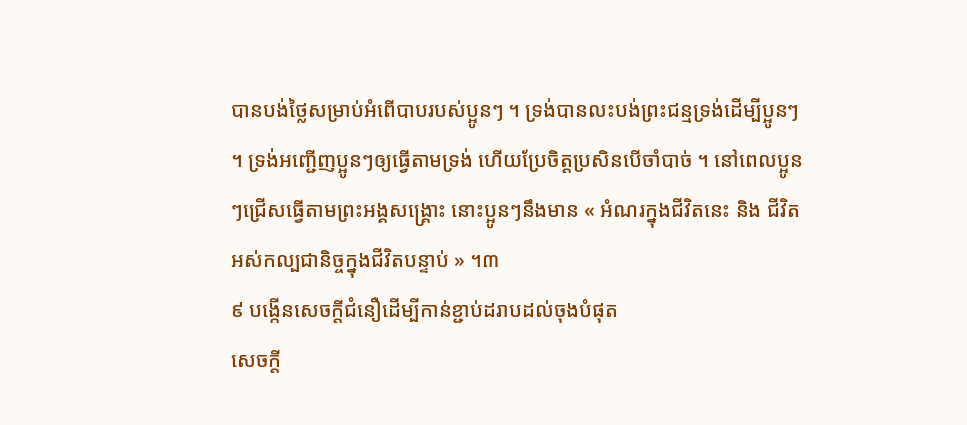បានបង់ថ្លៃសម្រាប់អំពើបាបរបស់ប្អូនៗ ។ ទ្រង់បានលះបង់ព្រះជន្មទ្រង់ដើម្បីប្អូនៗ ។ ទ្រង់អញ្ជើញប្អូនៗឲ្យធ្វើតាមទ្រង់ ហើយប្រែចិត្តប្រសិនបើចាំបាច់ ។ នៅពេលប្អូនៗជ្រើសធ្វើតាមព្រះអង្គសង្គ្រោះ នោះប្អូនៗនឹងមាន « អំណរក្នុងជីវិតនេះ និង ជីវិតអស់កល្បជានិច្ចក្នុងជីវិតបន្ទាប់ » ។៣
៩ បង្កើនសេចក្តីជំនឿដើម្បីកាន់ខ្ជាប់ដរាបដល់ចុងបំផុត
សេចក្តី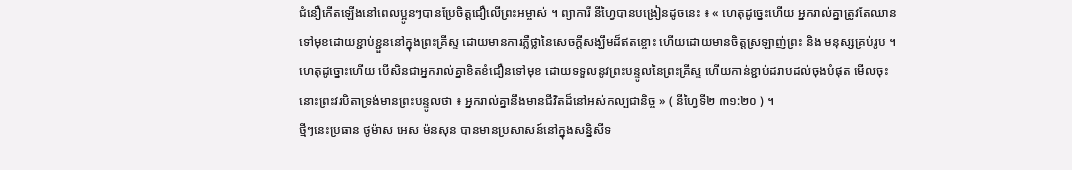ជំនឿកើតឡើងនៅពេលប្អូនៗបានប្រែចិត្តជឿលើព្រះអម្ចាស់ ។ ព្យាការី នីហ្វៃបានបង្រៀនដូចនេះ ៖ « ហេតុដូច្នេះហើយ អ្នករាល់គ្នាត្រូវតែឈានទៅមុខដោយខ្ជាប់ខ្ជួននៅក្នុងព្រះគ្រីស្ទ ដោយមានការភ្លឺថ្លានៃសេចក្ដីសង្ឃឹមដ៏ឥតខ្ចោះ ហើយដោយមានចិត្តស្រឡាញ់ព្រះ និង មនុស្សគ្រប់រូប ។ ហេតុដូច្នោះហើយ បើសិនជាអ្នករាល់គ្នាខិតខំជឿនទៅមុខ ដោយទទួលនូវព្រះបន្ទូលនៃព្រះគ្រីស្ទ ហើយកាន់ខ្ជាប់ដរាបដល់ចុងបំផុត មើលចុះនោះព្រះវរបិតាទ្រង់មានព្រះបន្ទូលថា ៖ អ្នករាល់គ្នានឹងមានជីវិតដ៏នៅអស់កល្បជានិច្ច » ( នីហ្វៃទី២ ៣១:២០ ) ។
ថ្មីៗនេះប្រធាន ថូម៉ាស អេស ម៉នសុន បានមានប្រសាសន៍នៅក្នុងសន្និសីទ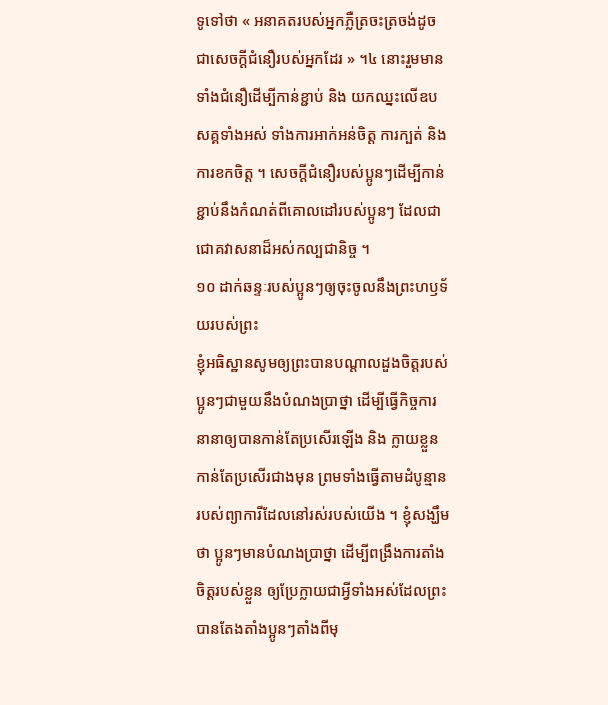ទូទៅថា « អនាគតរបស់អ្នកភ្លឺត្រចះត្រចង់ដូចជាសេចក្ដីជំនឿរបស់អ្នកដែរ » ។៤ នោះរួមមានទាំងជំនឿដើម្បីកាន់ខ្ជាប់ និង យកឈ្នះលើឧបសគ្គទាំងអស់ ទាំងការអាក់អន់ចិត្ត ការក្បត់ និង ការខកចិត្ត ។ សេចក្តីជំនឿរបស់ប្អូនៗដើម្បីកាន់ខ្ជាប់នឹងកំណត់ពីគោលដៅរបស់ប្អូនៗ ដែលជាជោគវាសនាដ៏អស់កល្បជានិច្ច ។
១០ ដាក់ឆន្ទៈរបស់ប្អូនៗឲ្យចុះចូលនឹងព្រះហឫទ័យរបស់ព្រះ
ខ្ញុំអធិស្ឋានសូមឲ្យព្រះបានបណ្តាលដួងចិត្តរបស់ប្អូនៗជាមួយនឹងបំណងប្រាថ្នា ដើម្បីធ្វើកិច្ចការនានាឲ្យបានកាន់តែប្រសើរឡើង និង ក្លាយខ្លួនកាន់តែប្រសើរជាងមុន ព្រមទាំងធ្វើតាមដំបូន្មានរបស់ព្យាការីដែលនៅរស់របស់យើង ។ ខ្ញុំសង្ឃឹមថា ប្អូនៗមានបំណងប្រាថ្នា ដើម្បីពង្រឹងការតាំងចិត្តរបស់ខ្លួន ឲ្យប្រែក្លាយជាអ្វីទាំងអស់ដែលព្រះបានតែងតាំងប្អូនៗតាំងពីមុ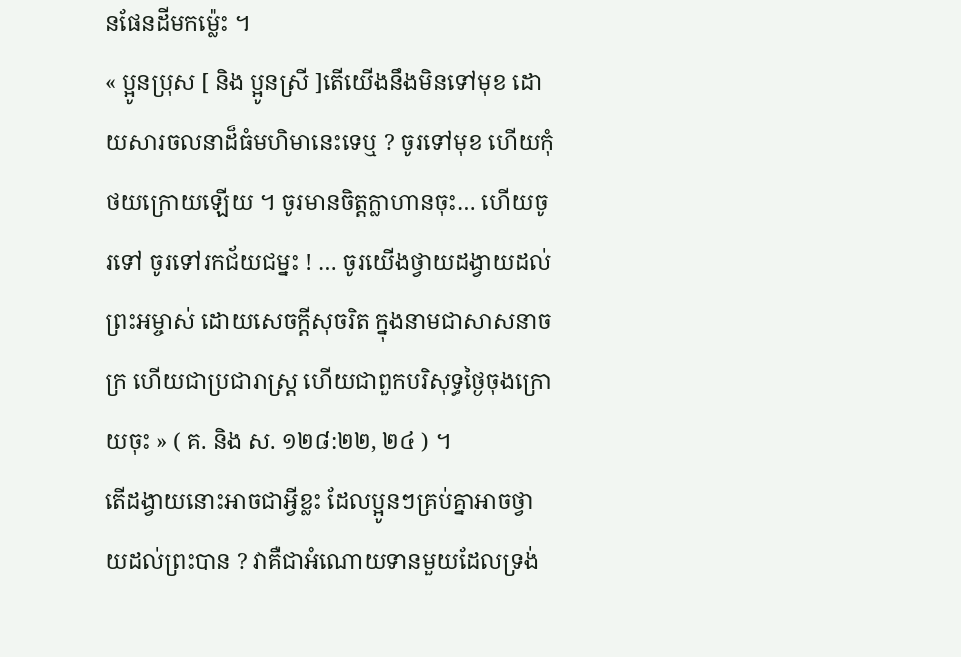នផែនដីមកម៉្លេះ ។
« ប្អូនប្រុស [ និង ប្អូនស្រី ]តើយើងនឹងមិនទៅមុខ ដោយសារចលនាដ៏ធំមហិមានេះទេឬ ? ចូរទៅមុខ ហើយកុំថយក្រោយឡើយ ។ ចូរមានចិត្តក្លាហានចុះ… ហើយចូរទៅ ចូរទៅរកជ័យជម្នះ ! … ចូរយើងថ្វាយដង្វាយដល់ព្រះអម្ចាស់ ដោយសេចក្ដីសុចរិត ក្នុងនាមជាសាសនាចក្រ ហើយជាប្រជារាស្ត្រ ហើយជាពួកបរិសុទ្ធថ្ងៃចុងក្រោយចុះ » ( គ. និង ស. ១២៨:២២, ២៤ ) ។
តើដង្វាយនោះអាចជាអ្វីខ្លះ ដែលប្អូនៗគ្រប់គ្នាអាចថ្វាយដល់ព្រះបាន ? វាគឺជាអំណោយទានមួយដែលទ្រង់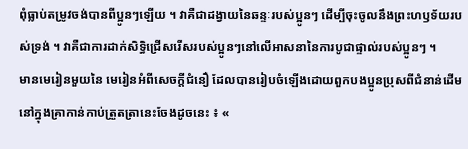ពុំធ្លាប់តម្រូវចង់បានពីប្អូនៗឡើយ ។ វាគឺជាដង្វាយនៃឆន្ទៈរបស់ប្អូនៗ ដើម្បីចុះចូលនឹងព្រះហឫទ័យរបស់ទ្រង់ ។ វាគឺជាការដាក់សិទ្ធិជ្រើសរើសរបស់ប្អូនៗនៅលើអាសនានៃការបូជាផ្ទាល់របស់ប្អូនៗ ។
មានមេរៀនមួយនៃ មេរៀនអំពីសេចក្តីជំនឿ ដែលបានរៀបចំឡើងដោយពួកបងប្អូនប្រុសពីជំនាន់ដើមនៅក្នុងគ្រាកាន់កាប់ត្រួតត្រានេះចែងដូចនេះ ៖ «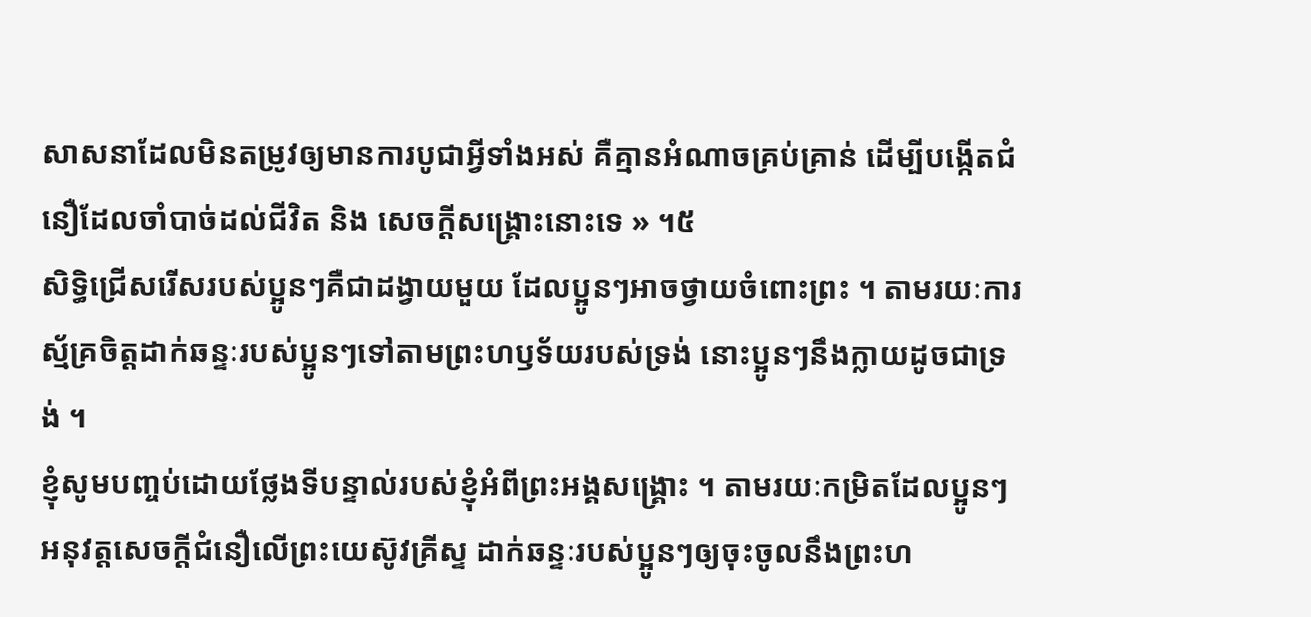សាសនាដែលមិនតម្រូវឲ្យមានការបូជាអ្វីទាំងអស់ គឺគ្មានអំណាចគ្រប់គ្រាន់ ដើម្បីបង្កើតជំនឿដែលចាំបាច់ដល់ជីវិត និង សេចក្ដីសង្គ្រោះនោះទេ » ។៥
សិទ្ធិជ្រើសរើសរបស់ប្អូនៗគឺជាដង្វាយមួយ ដែលប្អូនៗអាចថ្វាយចំពោះព្រះ ។ តាមរយៈការស្ម័គ្រចិត្តដាក់ឆន្ទៈរបស់ប្អូនៗទៅតាមព្រះហឫទ័យរបស់ទ្រង់ នោះប្អូនៗនឹងក្លាយដូចជាទ្រង់ ។
ខ្ញុំសូមបញ្ចប់ដោយថ្លែងទីបន្ទាល់របស់ខ្ញុំអំពីព្រះអង្គសង្គ្រោះ ។ តាមរយៈកម្រិតដែលប្អូនៗអនុវត្តសេចក្តីជំនឿលើព្រះយេស៊ូវគ្រីស្ទ ដាក់ឆន្ទៈរបស់ប្អូនៗឲ្យចុះចូលនឹងព្រះហ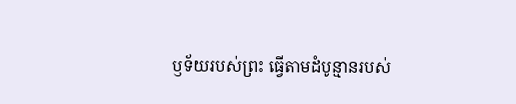ឫទ័យរបស់ព្រះ ធ្វើតាមដំបូន្មានរបស់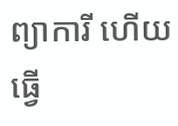ព្យាការី ហើយធ្វើ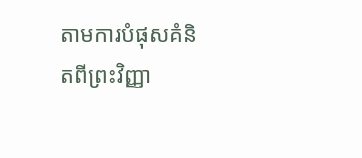តាមការបំផុសគំនិតពីព្រះវិញ្ញា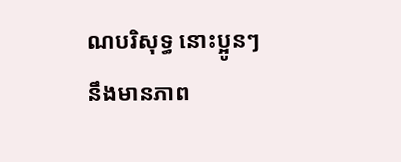ណបរិសុទ្ធ នោះប្អូនៗនឹងមានភាព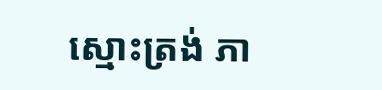ស្មោះត្រង់ ភា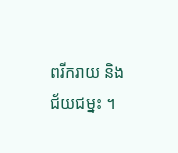ពរីករាយ និង ជ័យជម្នះ ។